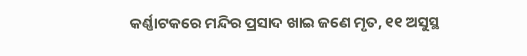କର୍ଣ୍ଣାଟକରେ ମନ୍ଦିର ପ୍ରସାଦ ଖାଇ ଜଣେ ମୃତ, ୧୧ ଅସୁସ୍ଥ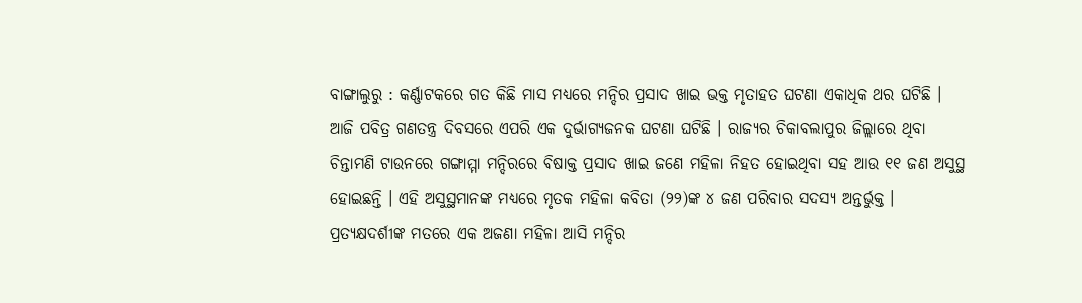ବାଙ୍ଗାଲୁରୁ : କର୍ଣ୍ଣାଟକରେ ଗତ କିଛି ମାସ ମଧ୍ୟରେ ମନ୍ଦିର ପ୍ରସାଦ ଖାଇ ଭକ୍ତ ମୃତାହତ ଘଟଣା ଏକାଧିକ ଥର ଘଟିଛି । ଆଜି ପବିତ୍ର ଗଣତନ୍ତ୍ର ଦିବସରେ ଏପରି ଏକ ଦୁର୍ଭାଗ୍ୟଜନକ ଘଟଣା ଘଟିଛି । ରାଜ୍ୟର ଚିକାବଲାପୁର ଜିଲ୍ଲାରେ ଥିବା ଚିନ୍ତାମଣି ଟାଉନରେ ଗଙ୍ଗାମ୍ମା ମନ୍ଦିରରେ ବିଷାକ୍ତ ପ୍ରସାଦ ଖାଇ ଜଣେ ମହିଳା ନିହତ ହୋଇଥିବା ସହ ଆଉ ୧୧ ଜଣ ଅସୁସ୍ଥ ହୋଇଛନ୍ତି । ଏହି ଅସୁସ୍ଥମାନଙ୍କ ମଧ୍ୟରେ ମୃତକ ମହିଳା କବିତା (୨୨)ଙ୍କ ୪ ଜଣ ପରିବାର ସଦସ୍ୟ ଅନ୍ତର୍ଭୁକ୍ତ । ପ୍ରତ୍ୟକ୍ଷଦର୍ଶୀଙ୍କ ମତରେ ଏକ ଅଜଣା ମହିଳା ଆସି ମନ୍ଦିର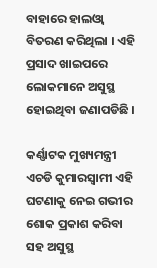ବାହାରେ ହାଲଓ୍ଵା ବିତରଣ କରିଥିଲା । ଏହି ପ୍ରସାଦ ଖାଇପରେ ଲୋକମାନେ ଅସୁସ୍ଥ ହୋଇଥିବା ଜଣାପଡିଛି ।

କର୍ଣ୍ଣାଟକ ମୁଖ୍ୟମନ୍ତ୍ରୀ ଏଚଡି କୁମାରସ୍ୱାମୀ ଏହି ଘଟଣାକୁ ନେଇ ଗଭୀର ଶୋକ ପ୍ରକାଶ କରିବା ସହ ଅସୁସ୍ଥ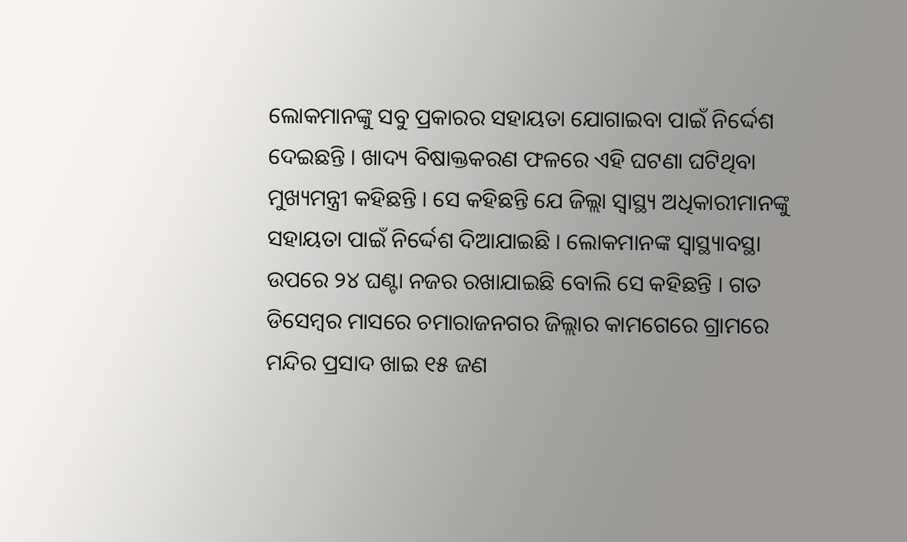ଲୋକମାନଙ୍କୁ ସବୁ ପ୍ରକାରର ସହାୟତା ଯୋଗାଇବା ପାଇଁ ନିର୍ଦ୍ଦେଶ ଦେଇଛନ୍ତି । ଖାଦ୍ୟ ବିଷାକ୍ତକରଣ ଫଳରେ ଏହି ଘଟଣା ଘଟିଥିବା ମୁଖ୍ୟମନ୍ତ୍ରୀ କହିଛନ୍ତି । ସେ କହିଛନ୍ତି ଯେ ଜିଲ୍ଲା ସ୍ୱାସ୍ଥ୍ୟ ଅଧିକାରୀମାନଙ୍କୁ ସହାୟତା ପାଇଁ ନିର୍ଦ୍ଦେଶ ଦିଆଯାଇଛି । ଲୋକମାନଙ୍କ ସ୍ୱାସ୍ଥ୍ୟାବସ୍ଥା ଉପରେ ୨୪ ଘଣ୍ଟା ନଜର ରଖାଯାଇଛି ବୋଲି ସେ କହିଛନ୍ତି । ଗତ ଡିସେମ୍ବର ମାସରେ ଚମାରାଜନଗର ଜିଲ୍ଲାର କାମଗେରେ ଗ୍ରାମରେ ମନ୍ଦିର ପ୍ରସାଦ ଖାଇ ୧୫ ଜଣ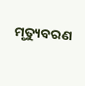ମୃତ୍ୟୁବରଣ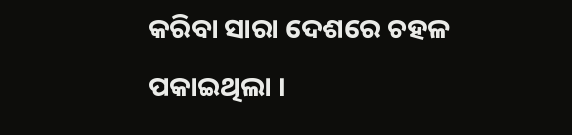କରିବା ସାରା ଦେଶରେ ଚହଳ ପକାଇଥିଲା ।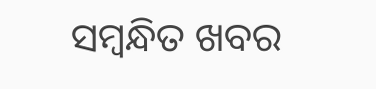ସମ୍ବନ୍ଧିତ ଖବର